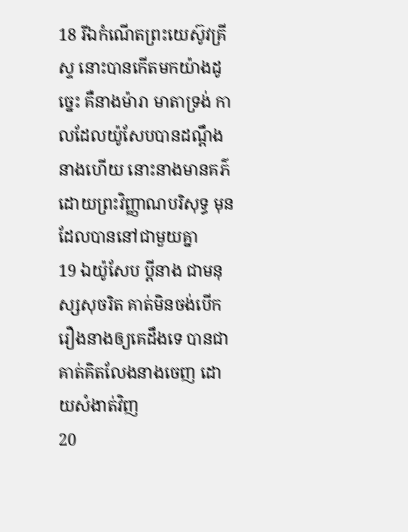18 រីឯកំណើតព្រះយេស៊ូវគ្រីស្ទ នោះបានកើតមកយ៉ាងដូច្នេះ គឺនាងម៉ារា មាតាទ្រង់ កាលដែលយ៉ូសែបបានដណ្តឹងនាងហើយ នោះនាងមានគភ៌ ដោយព្រះវិញ្ញាណបរិសុទ្ធ មុនដែលបាននៅជាមួយគ្នា
19 ឯយ៉ូសែប ប្ដីនាង ជាមនុស្សសុចរិត គាត់មិនចង់បើករឿងនាងឲ្យគេដឹងទេ បានជាគាត់គិតលែងនាងចេញ ដោយសំងាត់វិញ
20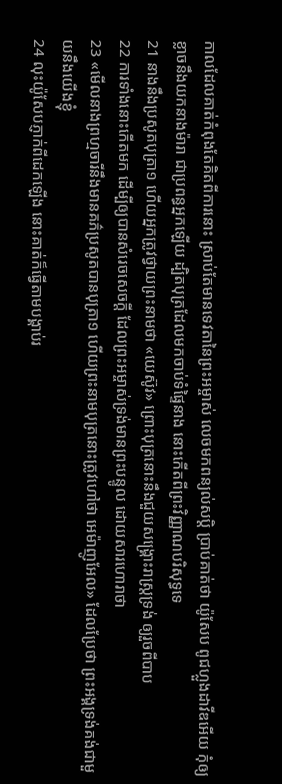កាលដែលគាត់កំពុងតែគិតពីការនោះ ស្រាប់តែមានទេវតានៃព្រះអម្ចាស់ លេចមកពន្យល់សប្តិ ប្រាប់គាត់ថា យ៉ូសែប ពូជហ្លួងដាវីឌអើយ កុំឲ្យខ្លាចនឹងយកនាងម៉ារា ជាប្រពន្ធអ្នកឡើយ ដ្បិតបុត្រដែលមកចាប់ទំផ្ទៃនាង នោះកើតពីព្រះវិញ្ញាណបរិសុទ្ធទេ
21 នាងនឹងប្រសូតបុត្រា១ ហើយអ្នកត្រូវថ្វាយព្រះនាមថា «យេស៊ូវ» ព្រោះបុត្រនោះនឹងជួយសង្គ្រោះរាស្ត្រទ្រង់ ឲ្យរួចពីបាប
22 ការទាំងនោះកើតមក ដើម្បីឲ្យបានសំរេចសេចក្ដី ដែលព្រះអម្ចាស់ទ្រង់មានព្រះបន្ទូល ដោយសារហោរាថា
23 «មើលនាងព្រហ្មចារីនឹងមានគភ៌ប្រសូតបានបុត្រា១ ហើយព្រះនាមបុត្រនោះត្រូវហៅថា អេម៉ាញូអែល» ដែលប្រែថា ព្រះអង្គទ្រង់គង់ជាមួយនឹងយើងខ្ញុំ
24 លុះយ៉ូសែបភ្ញាក់ពីដេកឡើង នោះគាត់ក៏ធ្វើតាមបង្គាប់រ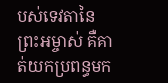បស់ទេវតានៃព្រះអម្ចាស់ គឺគាត់យកប្រពន្ធមក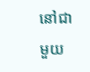នៅជាមួយ